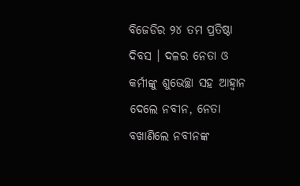ବିଜେଡିର ୨୪ ତମ ପ୍ରତିଷ୍ଠା ଦିବସ । ଦଳର ନେତା ଓ କର୍ମୀଙ୍କୁ ଶୁଭେଚ୍ଛା ସହ ଆହ୍ୱାନ ଦେଲେ ନବୀନ, ନେତା ବଖାଣିଲେ ନବୀନଙ୍କ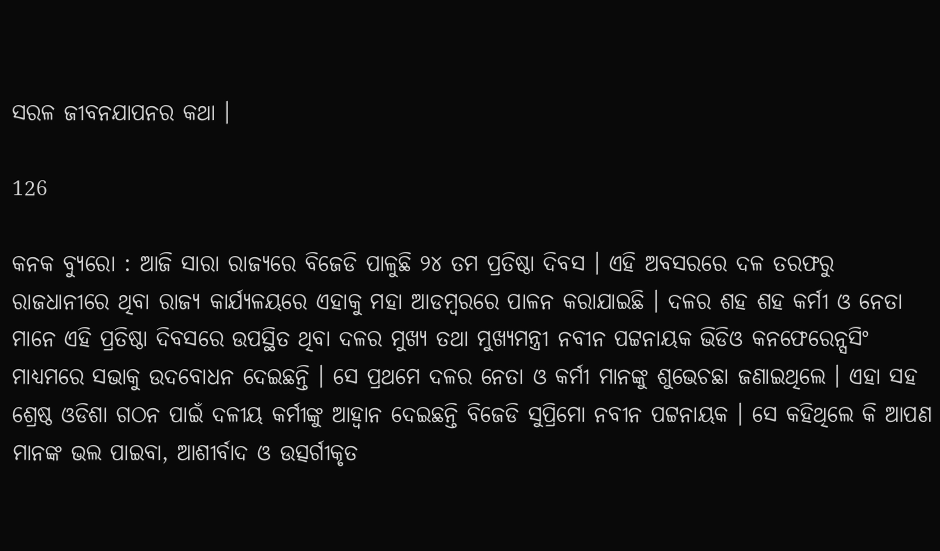ସରଳ ଜୀବନଯାପନର କଥା ।

126

କନକ ବ୍ୟୁରୋ : ଆଜି ସାରା ରାଜ୍ୟରେ ବିଜେଡି ପାଳୁଛି ୨୪ ତମ ପ୍ରତିଷ୍ଠା ଦିବସ । ଏହି ଅବସରରେ ଦଳ ତରଫରୁ ରାଜଧାନୀରେ ଥିବା ରାଜ୍ୟ କାର୍ଯ୍ୟଳୟରେ ଏହାକୁ ମହା ଆଡମ୍ବରରେ ପାଳନ କରାଯାଇଛି । ଦଳର ଶହ ଶହ କର୍ମୀ ଓ ନେତା ମାନେ ଏହି ପ୍ରତିଷ୍ଠା ଦିବସରେ ଉପସ୍ଥିତ ଥିବା ଦଳର ମୁଖ୍ୟ ତଥା ମୁଖ୍ୟମନ୍ତ୍ରୀ ନବୀନ ପଟ୍ଟନାୟକ ଭିଡିଓ କନଫେରେନ୍ସସିଂ ମାଧ୍ୟମରେ ସଭାକୁ ଉଦବୋଧନ ଦେଇଛନ୍ତି । ସେ ପ୍ରଥମେ ଦଳର ନେତା ଓ କର୍ମୀ ମାନଙ୍କୁ ଶୁଭେଚଛା ଜଣାଇଥିଲେ । ଏହା ସହ ଶ୍ରେଷ୍ଠ ଓଡିଶା ଗଠନ ପାଇଁ ଦଳୀୟ କର୍ମୀଙ୍କୁ ଆହ୍ୱାନ ଦେଇଛନ୍ତି ବିଜେଡି ସୁପ୍ରିମୋ ନବୀନ ପଟ୍ଟନାୟକ । ସେ କହିଥିଲେ କି ଆପଣ ମାନଙ୍କ ଭଲ ପାଇବା, ଆଶୀର୍ବାଦ ଓ ଉତ୍ସର୍ଗୀକୃତ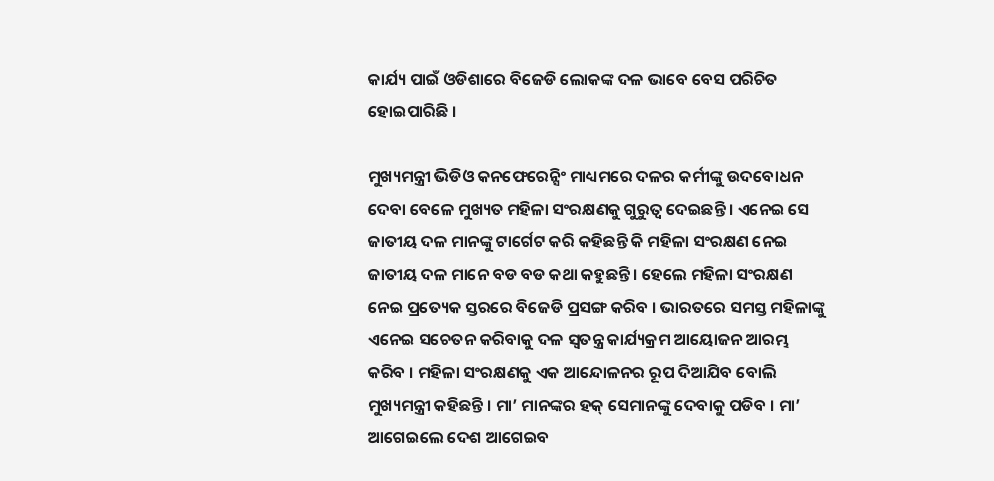କାର୍ଯ୍ୟ ପାଇଁ ଓଡିଶାରେ ବିଜେଡି ଲୋକଙ୍କ ଦଳ ଭାବେ ବେସ ପରିଚିତ ହୋଇପାରିଛି ।

ମୁଖ୍ୟମନ୍ତ୍ରୀ ଭିଡିଓ କନଫେରେନ୍ସିଂ ମାଧ୍ୟମରେ ଦଳର କର୍ମୀଙ୍କୁ ଉଦବୋଧନ ଦେବା ବେଳେ ମୁଖ୍ୟତ ମହିଳା ସଂରକ୍ଷଣକୁ ଗୁରୁତ୍ୱ ଦେଇଛନ୍ତି । ଏନେଇ ସେ ଜାତୀୟ ଦଳ ମାନଙ୍କୁ ଟାର୍ଗେଟ କରି କହିଛନ୍ତି କି ମହିଳା ସଂରକ୍ଷଣ ନେଇ ଜାତୀୟ ଦଳ ମାନେ ବଡ ବଡ କଥା କହୁଛନ୍ତି । ହେଲେ ମହିଳା ସଂରକ୍ଷଣ ନେଇ ପ୍ରତ୍ୟେକ ସ୍ତରରେ ବିଜେଡି ପ୍ରସଙ୍ଗ କରିବ । ଭାରତରେ ସମସ୍ତ ମହିଳାଙ୍କୁ ଏନେଇ ସଚେତନ କରିବାକୁ ଦଳ ସ୍ୱତନ୍ତ୍ର କାର୍ଯ୍ୟକ୍ରମ ଆୟୋଜନ ଆରମ୍ଭ କରିବ । ମହିଳା ସଂରକ୍ଷଣକୁ ଏକ ଆନ୍ଦୋଳନର ରୂପ ଦିଆଯିବ ବୋଲି ମୁଖ୍ୟମନ୍ତ୍ରୀ କହିଛନ୍ତି । ମା’ ମାନଙ୍କର ହକ୍ ସେମାନଙ୍କୁ ଦେବାକୁ ପଡିବ । ମା’ ଆଗେଇଲେ ଦେଶ ଆଗେଇବ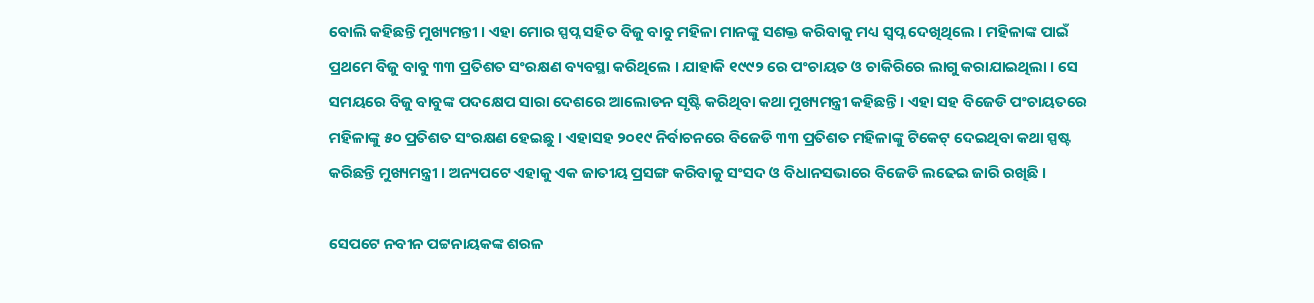ବୋଲି କହିଛନ୍ତି ମୁଖ୍ୟମନ୍ତୀ । ଏହା ମୋର ସ୍ପପ୍ନ ସହିତ ବିଜୁ ବାବୁ ମହିଳା ମାନଙ୍କୁ ସଶକ୍ତ କରିବାକୁ ମଧ୍ୟ ସ୍ୱପ୍ନ ଦେଖିଥିଲେ । ମହିଳାଙ୍କ ପାଇଁ ପ୍ରଥମେ ବିଜୁ ବାବୁ ୩୩ ପ୍ରତିଶତ ସଂରକ୍ଷଣ ବ୍ୟବସ୍ଥା କରିଥିଲେ । ଯାହାକି ୧୯୯୨ ରେ ପଂଚାୟତ ଓ ଚାକିରିରେ ଲାଗୁ କରାଯାଇଥିଲା । ସେ ସମୟରେ ବିଜୁ ବାବୁଙ୍କ ପଦକ୍ଷେପ ସାରା ଦେଶରେ ଆଲୋଡନ ସୃଷ୍ଟି କରିଥିବା କଥା ମୁଖ୍ୟମନ୍ତ୍ରୀ କହିଛନ୍ତି । ଏହା ସହ ବିଜେଡି ପଂଚାୟତରେ ମହିଳାଙ୍କୁ ୫୦ ପ୍ରତିଶତ ସଂରକ୍ଷଣ ହେଇଛୁ । ଏହାସହ ୨୦୧୯ ନିର୍ବାଚନରେ ବିଜେଡି ୩୩ ପ୍ରତିଶତ ମହିଳାଙ୍କୁ ଟିକେଟ୍ ଦେଇଥିବା କଥା ସ୍ପଷ୍ଟ କରିଛନ୍ତି ମୁଖ୍ୟମନ୍ତ୍ରୀ । ଅନ୍ୟପଟେ ଏହାକୁ ଏକ ଜାତୀୟ ପ୍ରସଙ୍ଗ କରିବାକୁ ସଂସଦ ଓ ବିଧାନସଭାରେ ବିଜେଡି ଲଢେଇ ଜାରି ରଖିଛି ।

ସେପଟେ ନବୀନ ପଟ୍ଟନାୟକଙ୍କ ଶରଳ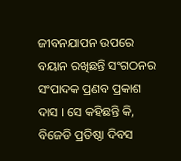ଜୀବନଯାପନ ଉପରେ ବୟାନ ରଖିଛନ୍ତି ସଂଗଠନର ସଂପାଦକ ପ୍ରଣବ ପ୍ରକାଶ ଦାସ । ସେ କହିଛନ୍ତି କି, ବିଜେଡି ପ୍ରତିଷ୍ଠା ଦିବସ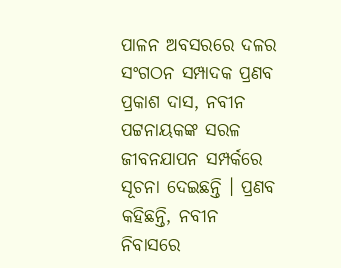ପାଳନ ଅବସରରେ ଦଳର ସଂଗଠନ ସମ୍ପାଦକ ପ୍ରଣବ ପ୍ରକାଶ ଦାସ, ନବୀନ ପଟ୍ଟନାୟକଙ୍କ ସରଳ ଜୀବନଯାପନ ସମ୍ପର୍କରେ ସୂଚନା ଦେଇଛନ୍ତି । ପ୍ରଣବ କହିଛନ୍ତି, ନବୀନ ନିବାସରେ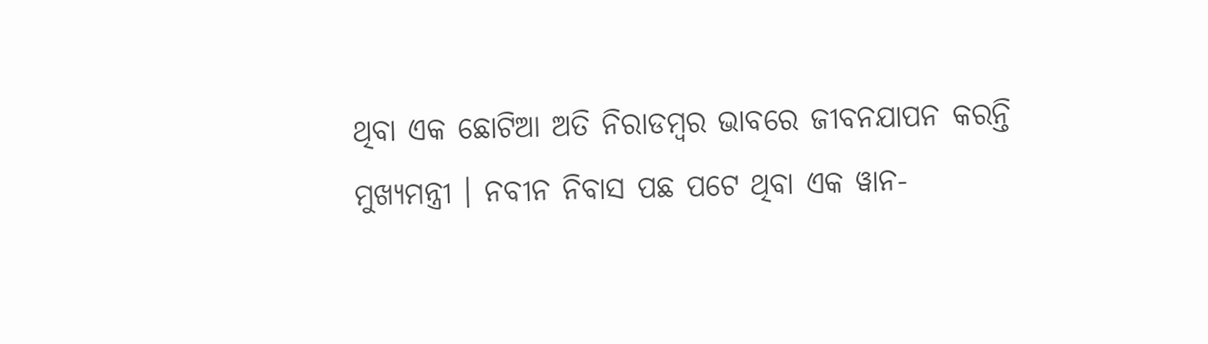ଥିବା ଏକ ଛୋଟିଆ ଅତି ନିରାଡମ୍ବର ଭାବରେ ଜୀବନଯାପନ କରନ୍ତି ମୁଖ୍ୟମନ୍ତ୍ରୀ । ନବୀନ ନିବାସ ପଛ ପଟେ ଥିବା ଏକ ୱାନ-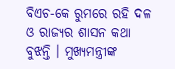ବିଏଚ-କେ ରୁମରେ ରହି ଦଳ ଓ ରାଜ୍ୟର ଶାସନ କଥା ବୁଝନ୍ତି । ମୁଖ୍ୟମନ୍ତ୍ରୀଙ୍କ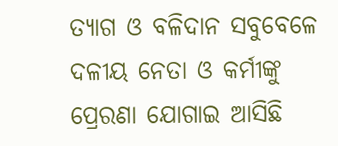ତ୍ୟାଗ ଓ ବଳିଦାନ ସବୁବେଳେ ଦଳୀୟ ନେତା ଓ କର୍ମୀଙ୍କୁ ପ୍ରେରଣା ଯୋଗାଇ ଆସିଛି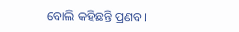ବୋଲି କହିଛନ୍ତି ପ୍ରଣବ ।